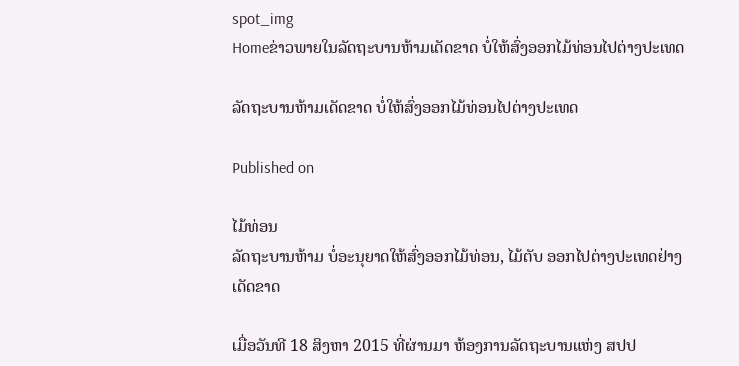spot_img
Homeຂ່າວພາຍໃນລັດຖະບານຫ້າມເດັດຂາດ ບໍ່ໃຫ້ສົ່ງອອກໄມ້ທ່ອນໄປຕ່າງປະເທດ

ລັດຖະບານຫ້າມເດັດຂາດ ບໍ່ໃຫ້ສົ່ງອອກໄມ້ທ່ອນໄປຕ່າງປະເທດ

Published on

ໄມ້ທ່ອນ
ລັດຖະບານຫ້າມ ບໍ່ອະນຸຍາດໃຫ້ສົ່ງອອກໄມ້ທ່ອນ, ໄມ້ຕັບ ອອກໄປຕ່າງປະເທດຢ່າງເດັດຂາດ

ເມື່ອວັນທີ 18 ສິງຫາ 2015 ທີ່ຜ່ານມາ ຫ້ອງການລັດຖະບານແຫ່ງ ສປປ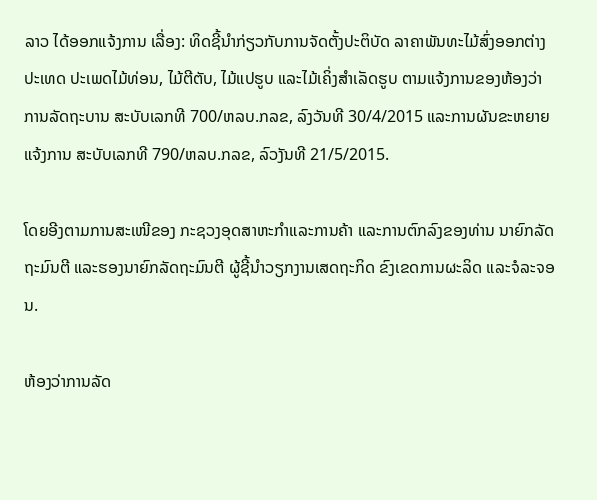ລາວ ໄດ້ອອກແຈ້ງການ ເລື່ອງ: ທິດຊີ້ນຳກ່ຽວກັບການຈັດຕັ້ງປະຕິບັດ ລາຄາພັນທະໄມ້ສົ່ງອອກຕ່າງປະເທດ ປະເພດໄມ້ທ່ອນ, ໄມ້ຕີຕັບ, ໄມ້ແປຮູບ ແລະໄມ້ເຄິ່ງສຳເລັດຮູບ ຕາມແຈ້ງການຂອງຫ້ອງວ່າການລັດຖະບານ ສະບັບເລກທີ 700/ຫລບ.ກລຂ, ລົງວັນທີ 30/4/2015 ແລະການຜັນຂະຫຍາຍແຈ້ງການ ສະບັບເລກທີ 790/ຫລບ.ກລຂ, ລົວງັນທີ 21/5/2015.

ໂດຍອີງຕາມການສະເໜີຂອງ ກະຊວງອຸດສາຫະກຳແລະການຄ້າ ແລະການຕົກລົງຂອງທ່ານ ນາຍົກລັດຖະມົນຕີ ແລະຮອງນາຍົກລັດຖະມົນຕີ ຜູ້ຊີ້ນຳວຽກງານເສດຖະກິດ ຂົງເຂດການຜະລິດ ແລະຈໍລະຈອນ.

ຫ້ອງວ່າການລັດ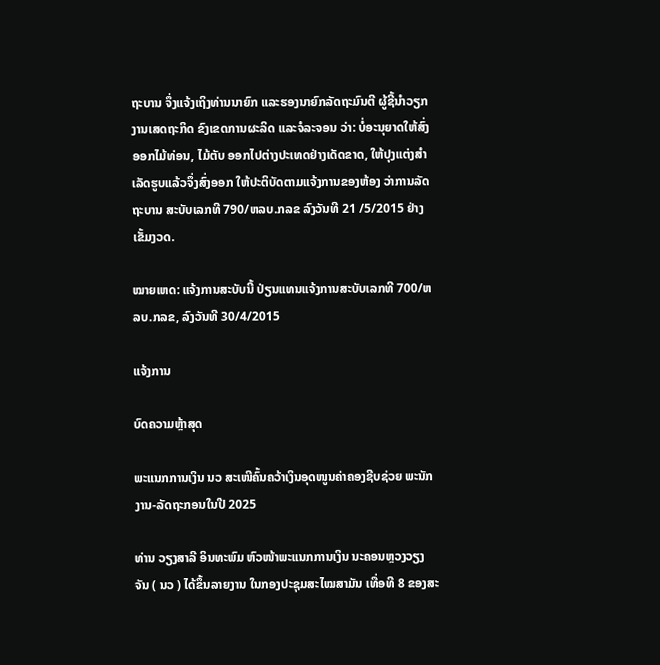ຖະບານ ຈຶ່ງແຈ້ງເຖິງທ່ານນາຍົກ ແລະຮອງນາຍົກລັດຖະມົນຕີ ຜູ້ຊີ້ນຳວຽກງານເສດຖະກິດ ຂົງເຂດການຜະລິດ ແລະຈໍລະຈອນ ວ່າ: ບໍ່ອະນຸຍາດໃຫ້ສົ່ງອອກໄມ້ທ່ອນ, ໄມ້ຕັບ ອອກໄປຕ່າງປະເທດຢ່າງເດັດຂາດ, ໃຫ້ປຸງແຕ່ງສຳເລັດຮູບແລ້ວຈຶ່ງສົ່ງອອກ ໃຫ້ປະຕິບັດຕາມແຈ້ງການຂອງຫ້ອງ ວ່າການລັດຖະບານ ສະບັບເລກທີ 790/ຫລບ.ກລຂ ລົງວັນທີ 21 /5/2015 ຢ່າງເຂັ້ມງວດ.

ໝາຍເຫດ: ແຈ້ງການສະບັບນີ້ ປ່ຽນແທນແຈ້ງການສະບັບເລກທີ 700/ຫລບ.ກລຂ, ລົງວັນທີ 30/4/2015

ແຈ້ງການ

ບົດຄວາມຫຼ້າສຸດ

ພະແນກການເງິນ ນວ ສະເໜີຄົ້ນຄວ້າເງິນອຸດໜູນຄ່າຄອງຊີບຊ່ວຍ ພະນັກງານ-ລັດຖະກອນໃນປີ 2025

ທ່ານ ວຽງສາລີ ອິນທະພົມ ຫົວໜ້າພະແນກການເງິນ ນະຄອນຫຼວງວຽງຈັນ ( ນວ ) ໄດ້ຂຶ້ນລາຍງານ ໃນກອງປະຊຸມສະໄໝສາມັນ ເທື່ອທີ 8 ຂອງສະ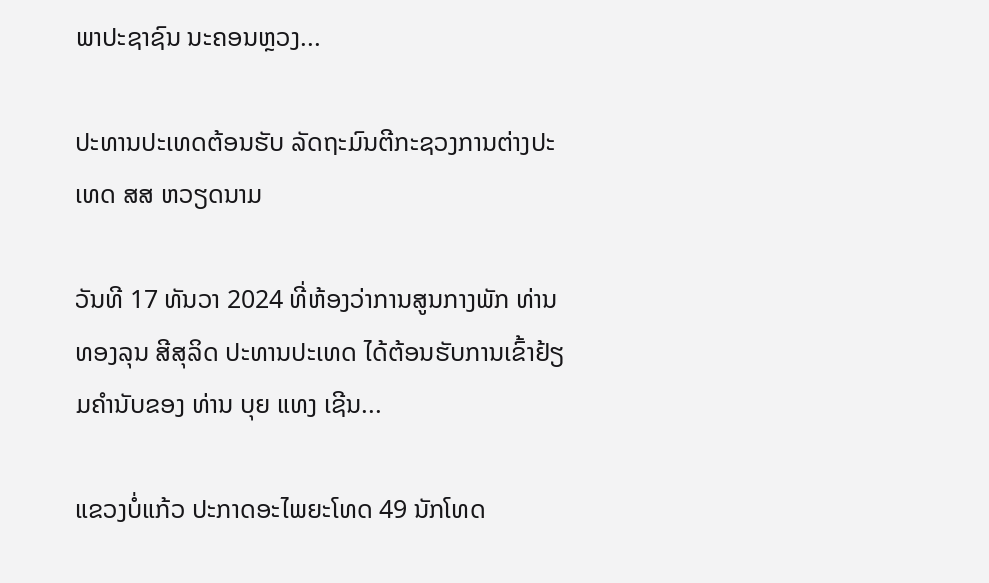ພາປະຊາຊົນ ນະຄອນຫຼວງ...

ປະທານປະເທດຕ້ອນຮັບ ລັດຖະມົນຕີກະຊວງການຕ່າງປະເທດ ສສ ຫວຽດນາມ

ວັນທີ 17 ທັນວາ 2024 ທີ່ຫ້ອງວ່າການສູນກາງພັກ ທ່ານ ທອງລຸນ ສີສຸລິດ ປະທານປະເທດ ໄດ້ຕ້ອນຮັບການເຂົ້າຢ້ຽມຄຳນັບຂອງ ທ່ານ ບຸຍ ແທງ ເຊີນ...

ແຂວງບໍ່ແກ້ວ ປະກາດອະໄພຍະໂທດ 49 ນັກໂທດ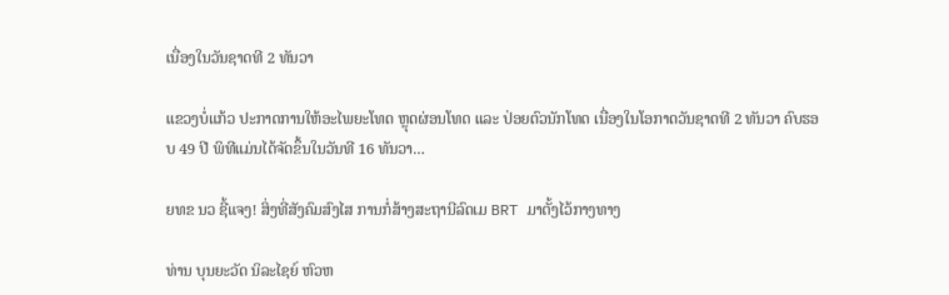ເນື່ອງໃນວັນຊາດທີ 2 ທັນວາ

ແຂວງບໍ່ແກ້ວ ປະກາດການໃຫ້ອະໄພຍະໂທດ ຫຼຸດຜ່ອນໂທດ ແລະ ປ່ອຍຕົວນັກໂທດ ເນື່ອງໃນໂອກາດວັນຊາດທີ 2 ທັນວາ ຄົບຮອບ 49 ປີ ພິທີແມ່ນໄດ້ຈັດຂຶ້ນໃນວັນທີ 16 ທັນວາ...

ຍທຂ ນວ ຊີ້ແຈງ! ສິ່ງທີ່ສັງຄົມສົງໄສ ການກໍ່ສ້າງສະຖານີລົດເມ BRT ມາຕັ້ງໄວ້ກາງທາງ

ທ່ານ ບຸນຍະວັດ ນິລະໄຊຍ໌ ຫົວຫ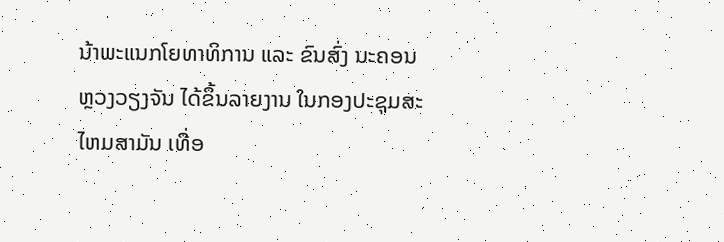ນ້າພະແນກໂຍທາທິການ ແລະ ຂົນສົ່ງ ນະຄອນຫຼວງວຽງຈັນ ໄດ້ຂຶ້ນລາຍງານ ໃນກອງປະຊຸມສະໄຫມສາມັນ ເທື່ອ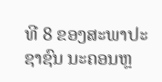ທີ 8 ຂອງສະພາປະຊາຊົນ ນະຄອນຫຼ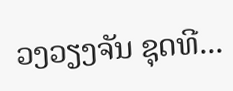ວງວຽງຈັນ ຊຸດທີ...